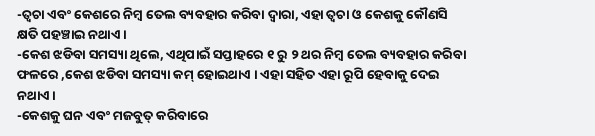-ତ୍ବଚା ଏବଂ କେଶରେ ନିମ୍ବ ତେଲ ବ୍ୟବହାର କରିବା ଦ୍ବାରା, ଏହା ତ୍ବଚା ଓ କେଶକୁ କୌଣସି କ୍ଷତି ପହଞ୍ଚାଇ ନଥାଏ ।
-କେଶ ଝଡିବା ସମସ୍ୟା ଥିଲେ, ଏଥିପାଇଁ ସପ୍ତାହରେ ୧ ରୁ ୨ ଥର ନିମ୍ବ ତେଲ ବ୍ୟବହାର କରିବା ଫଳରେ ,କେଶ ଝଡିବା ସମସ୍ୟା କମ୍ ହୋଇଥାଏ । ଏହା ସହିତ ଏହା ରୂପି ହେବାକୁ ଦେଇ ନଥାଏ ।
-କେଶକୁ ଘନ ଏବଂ ମଜବୁତ୍ କରିବାରେ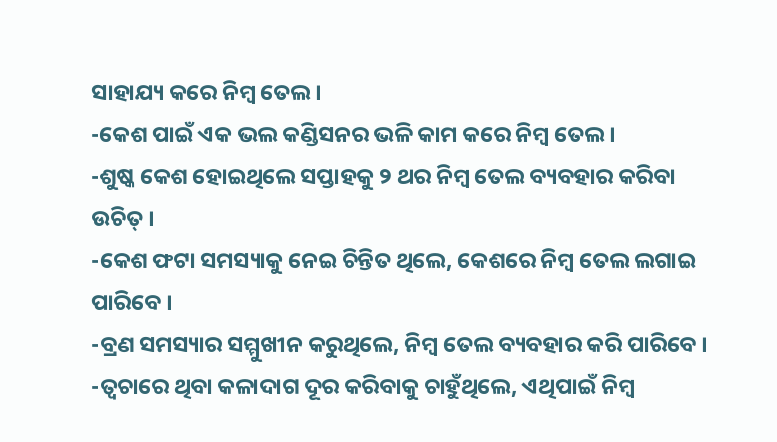ସାହାଯ୍ୟ କରେ ନିମ୍ବ ତେଲ।
-କେଶ ପାଇଁ ଏକ ଭଲ କଣ୍ଡିସନର ଭଳି କାମ କରେ ନିମ୍ବ ତେଲ ।
-ଶୁଷ୍କ କେଶ ହୋଇଥିଲେ ସପ୍ତାହକୁ ୨ ଥର ନିମ୍ବ ତେଲ ବ୍ୟବହାର କରିବା ଉଚିତ୍ ।
-କେଶ ଫଟା ସମସ୍ୟାକୁ ନେଇ ଚିନ୍ତିତ ଥିଲେ, କେଶରେ ନିମ୍ବ ତେଲ ଲଗାଇ ପାରିବେ ।
-ବ୍ରଣ ସମସ୍ୟାର ସମ୍ମୁଖୀନ କରୁଥିଲେ, ନିମ୍ବ ତେଲ ବ୍ୟବହାର କରି ପାରିବେ ।
-ତ୍ବଚାରେ ଥିବା କଳାଦାଗ ଦୂର କରିବାକୁ ଚାହୁଁଥିଲେ, ଏଥିପାଇଁ ନିମ୍ବ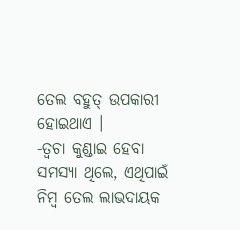ତେଲ ବହୁତ୍ ଉପକାରୀ ହୋଇଥାଏ ।
-ତ୍ବଚା କୁଣ୍ଡାଇ ହେବା ସମସ୍ୟା ଥିଲେ, ଏଥିପାଇଁ ନିମ୍ବ ତେଲ ଲାଭଦାୟକ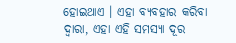ହୋଇଥାଏ । ଏହା ବ୍ୟବହାର କରିବା ଦ୍ବାରା, ଏହା ଏହି ସମସ୍ୟା ଦୂର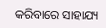କରିବାରେ ସାହାଯ୍ୟ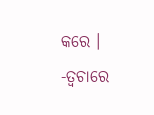କରେ ।
-ତ୍ବଚାରେ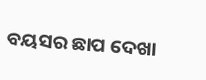ବୟସର ଛାପ ଦେଖା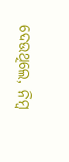ଦେଉଥିଲେ, ନିମ୍ବ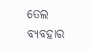ତେଲ ବ୍ୟବହାର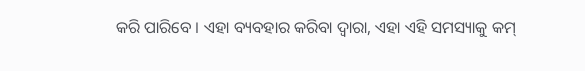କରି ପାରିବେ । ଏହା ବ୍ୟବହାର କରିବା ଦ୍ବାରା, ଏହା ଏହି ସମସ୍ୟାକୁ କମ୍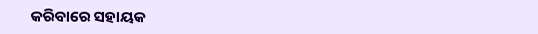କରିବାରେ ସହାୟକ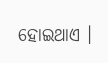ହୋଇଥାଏ ।